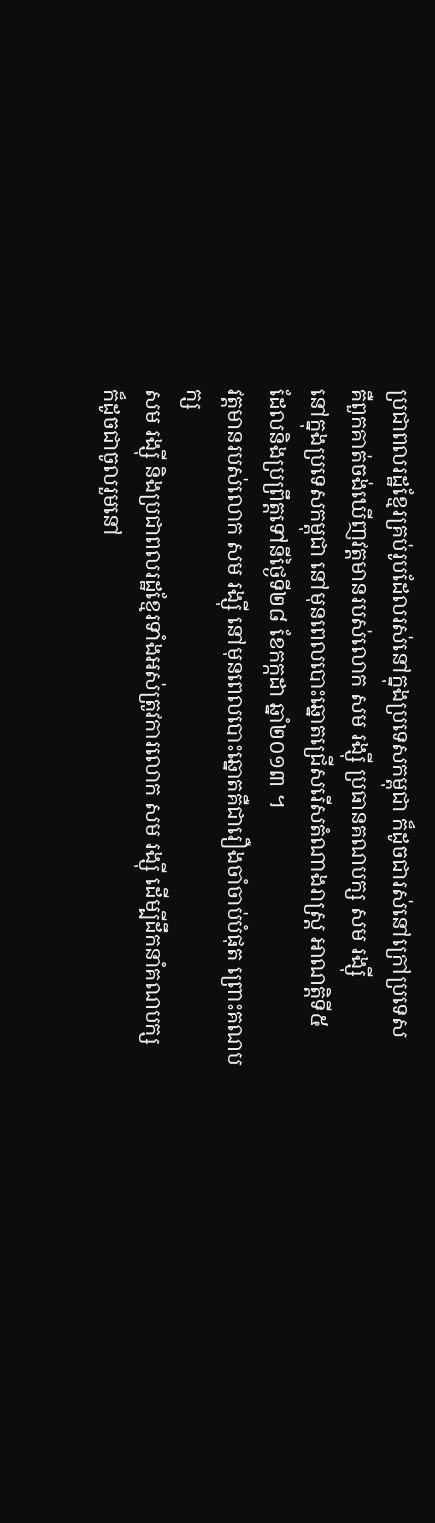ប្រជាពលរដ្ឋខ្មែរគ្រប់រូបដែលរស់នៅក្នុងប្រទេសកម្ពុជា ក៏ដូចជារស់នៅក្រៅប្រទេស
គឺពួកគាត់ចង់ឃើញវត្តមានរបស់លោក សម រង្ស៊ី ប្រធានគណបក្ស សម រង្ស៊ី
នៅក្នុងប្រទេសកម្ពុជា នៅមុនពេលបោះឆ្នោតជ្រើសរើសតំណាងរាស្រ្ត អាណត្តិទី៥
ដែលនិងប្រព្រឹត្តទៅនីថ្ងៃទី២៨ ខែកក្កដា ឆ្នាំ២០១៣ ។
វត្តមានរបស់លោក សម រង្ស៊ី នៅមុនពេលបោះឆ្នោតគឺជារឿងចាំចាប់បំផុត ព្រោះគណបក្ស
សម រង្ស៊ី និងប្រជាពលរដ្ឋខ្មែរទាំងអស់ត្រូវការលោក សម រង្ស៊ី ដើម្បីដឹកនាំគណបក្ស
ក៏ដូចជាចូលរួមនៅ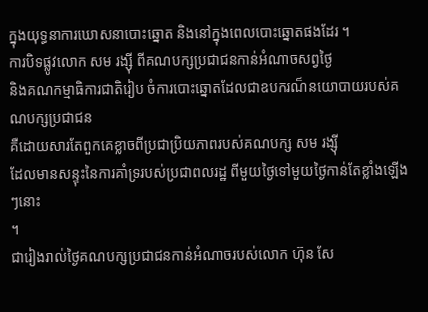ក្នុងយុទ្ធនាការឃោសនាបោះឆ្នោត និងនៅក្នុងពេលបោះឆ្នោតផងដែរ ។
ការបិទផ្លូវលោក សម រង្ស៊ី ពីគណបក្សប្រជាជនកាន់អំណាចសព្វថ្ងៃ
និងគណកម្មាធិការជាតិរៀប ចំការបោះឆ្នោតដែលជាឧបករណ៏នយោបាយរបស់គណបក្សប្រជាជន
គឺដោយសារតែពួកគេខ្លាចពីប្រជាប្រិយភាពរបស់គណបក្ស សម រង្ស៊ី
ដែលមានសន្ទុះនៃការគាំទ្ររបស់ប្រជាពលរដ្ឋ ពីមួយថ្ងៃទៅមួយថ្ងៃកាន់តែខ្លាំងឡើងៗនោះ
។
ជារៀងរាល់ថ្ងៃគណបក្សប្រជាជនកាន់អំណាចរបស់លោក ហ៊ុន សែ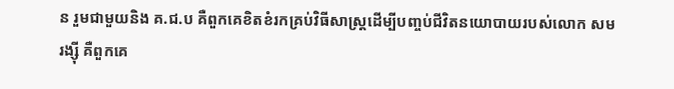ន រួមជាមួយនិង គ.ជ.ប គឺពួកគេខិតខំរកគ្រប់វិធីសាស្រ្តដើម្បីបញ្ចប់ជីវិតនយោបាយរបស់លោក សម
រង្ស៊ី គឺពួកគេ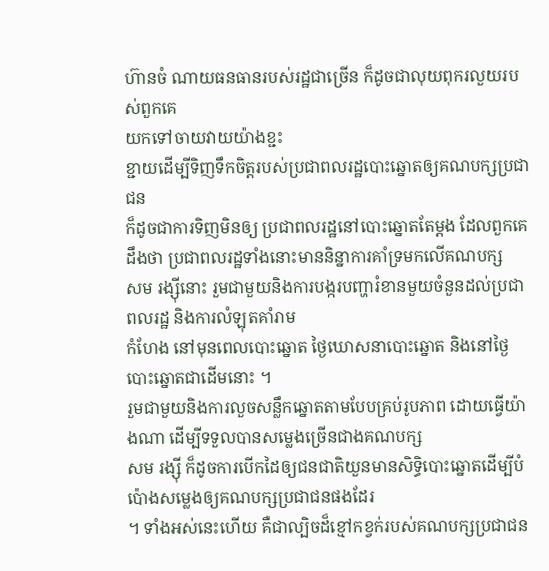ហ៊ានចំ ណាយធនធានរបស់រដ្ឋជាច្រើន ក៏ដូចជាលុយពុករលួយរបស់ពួកគេ
យកទៅចាយវាយយ៉ាងខ្ជះ
ខ្ជាយដើម្បីទិញទឹកចិត្តរបស់ប្រជាពលរដ្ឋបោះឆ្នោតឲ្យគណបក្សប្រជាជន
ក៏ដូចជាការទិញមិនឲ្យ ប្រជាពលរដ្ឋនៅបោះឆ្នោតតែម្តង ដែលពួកគេដឹងថា ប្រជាពលរដ្ឋទាំងនោះមាននិន្នាការគាំទ្រមកលើគណបក្ស
សម រង្ស៊ីនោះ រួមជាមួយនិងការបង្ករបញ្ហារំខានមួយចំនួនដល់ប្រជាពលរដ្ឋ និងការលំឡុតគាំរាម
កំហែង នៅមុនពេលបោះឆ្នោត ថ្ងៃឃោសនាបោះឆ្នោត និងនៅថ្ងៃបោះឆ្នោតជាដើមនោះ ។
រួមជាមួយនិងការលួចសន្លឹកឆ្នោតតាមបែបគ្រប់រូបភាព ដោយធ្វើយ៉ាងណា ដើម្បីទទួលបានសម្លេងច្រើនជាងគណបក្ស
សម រង្ស៊ី ក៏ដូចការបើកដៃឲ្យជនជាតិយួនមានសិទ្ធិបោះឆ្នោតដើម្បីបំប៉ោងសម្លេងឲ្យគណបក្សប្រជាជនផងដែរ
។ ទាំងអស់នេះហើយ គឺជាល្បិចដ៏ខ្មៅកខ្វក់របស់គណបក្សប្រជាជន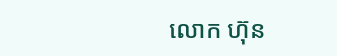លោក ហ៊ុន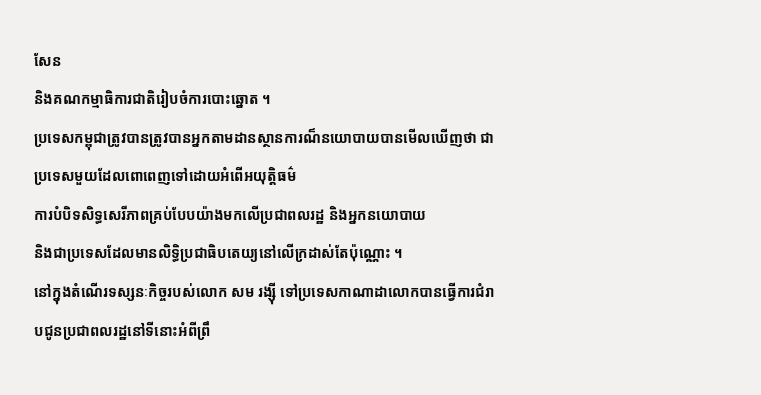សែន
និងគណកម្មាធិការជាតិរៀបចំការបោះឆ្នោត ។
ប្រទេសកម្ពុជាត្រូវបានត្រូវបានអ្នកតាមដានស្ថានការណ៏នយោបាយបានមើលឃើញថា ជាប្រទេសមួយដែលពោពេញទៅដោយអំពើអយុត្តិធម៌
ការបំបិទសិទ្ធសេរីភាពគ្រប់បែបយ៉ាងមកលើប្រជាពលរដ្ឋ និងអ្នកនយោបាយ
និងជាប្រទេសដែលមានលិទ្ធិប្រជាធិបតេយ្យនៅលើក្រដាស់តែប៉ុណ្ណោះ ។
នៅក្នុងតំណើរទស្សនៈកិច្ចរបស់លោក សម រង្ស៊ី ទៅប្រទេសកាណាដាលោកបានធ្វើការជំរាបជូនប្រជាពលរដ្ឋនៅទីនោះអំពីព្រឹ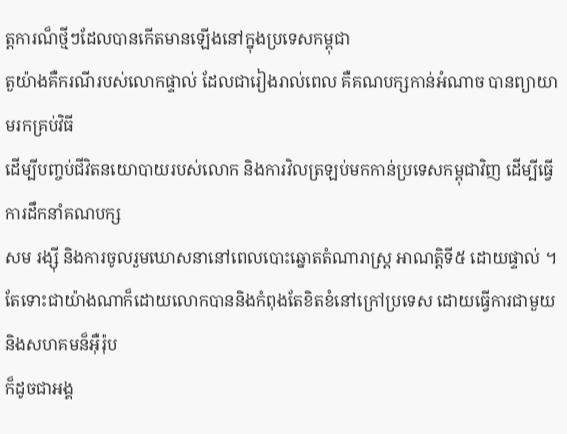ត្តការណ៏ថ្មីៗដែលបានកើតមានឡើងនៅក្នុងប្រទេសកម្ពុជា
តួយ៉ាងគឺករណីរបស់លោកផ្ទាល់ ដែលជារៀងរាល់ពេល គឺគណបក្សកាន់អំណាច បានព្យាយាមរកគ្រប់វិធី
ដើម្បីបញ្ចប់ជីវិតនយោបាយរបស់លោក និងការវិលត្រឡប់មកកាន់ប្រទេសកម្ពុជាវិញ ដើម្បីធ្វើការដឹកនាំគណបក្ស
សម រង្ស៊ី និងការចូលរួមឃោសនានៅពេលបោះឆ្នោតតំណារាស្រ្ត អាណត្តិទី៥ ដោយផ្ទាល់ ។
តែទោះជាយ៉ាងណាក៏ដោយលោកបាននិងកំពុងតែខិតខំនៅក្រៅប្រទេស ដោយធ្វើការជាមួយនិងសហគមន៏អ៊ឺរ៉ុប
ក៏ដូចជាអង្គ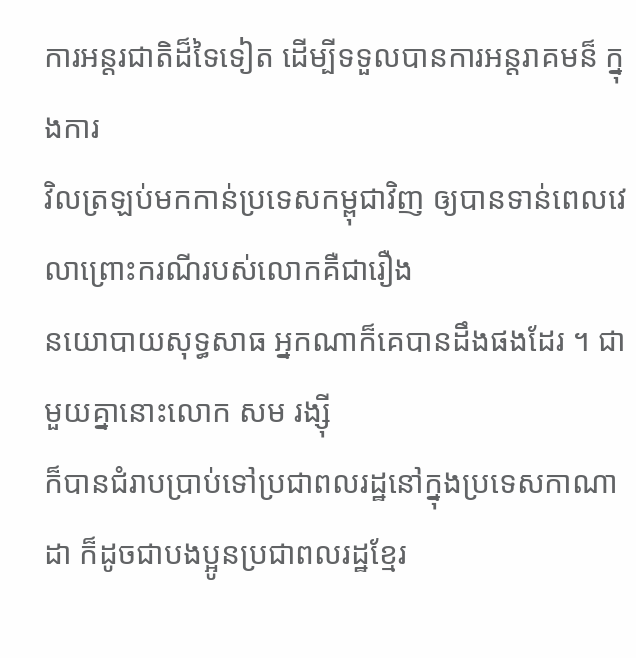ការអន្តរជាតិដ៏ទៃទៀត ដើម្បីទទួលបានការអន្តរាគមន៏ ក្នុងការ
វិលត្រឡប់មកកាន់ប្រទេសកម្ពុជាវិញ ឲ្យបានទាន់ពេលវេលាព្រោះករណីរបស់លោកគឺជារឿង
នយោបាយសុទ្ធសាធ អ្នកណាក៏គេបានដឹងផងដែរ ។ ជាមួយគ្នានោះលោក សម រង្ស៊ី
ក៏បានជំរាបប្រាប់ទៅប្រជាពលរដ្ឋនៅក្នុងប្រទេសកាណាដា ក៏ដូចជាបងប្អូនប្រជាពលរដ្ឋខ្មែរ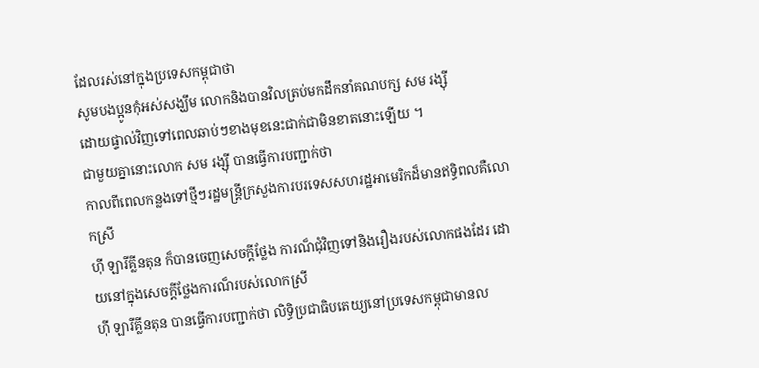ដែលរស់នៅក្នុងប្រទេសកម្ពុជាថា
សូមបងប្អូនកុំអស់សង្ឃឹម លោកនិងបានវិលត្រប់មកដឹកនាំគណបក្ស សម រង្ស៊ី
ដោយផ្ទាល់វិញទៅពេលឆាប់ៗខាងមុខនេះជាក់ជាមិនខាតនោះឡើយ ។
ជាមួយគ្នានោះលោក សម រង្ស៊ី បានធ្វើការបញ្ជាក់ថា
កាលពីពេលកន្លងទៅថ្មីៗរដ្ឋមន្រ្តីក្រសួងការបរទេសសហរដ្ឋអាមេរិកដ៏មានឥទ្ធិពលគឺលោកស្រី
ហ៊ី ឡារីគ្លីនតុន ក៏បានចេញសេចក្តីថ្លែង ការណ៏ជុំវិញទៅនិងរឿងរបស់លោកផងដែរ ដោយនៅក្នុងសេចក្តីថ្លែងការណ៏របស់លោកស្រី
ហ៊ី ឡារីគ្លីនតុន បានធ្វើការបញ្ជាក់ថា លិទ្ធិប្រជាធិបតេយ្យនៅប្រទេសកម្ពុជាមានល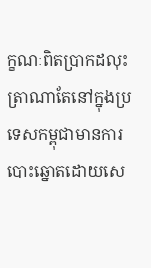ក្ខណៈពិតប្រាកដលុះត្រាណាតែនៅក្នុងប្រទេសកម្ពុជាមានការបោះឆ្នោតដោយសេ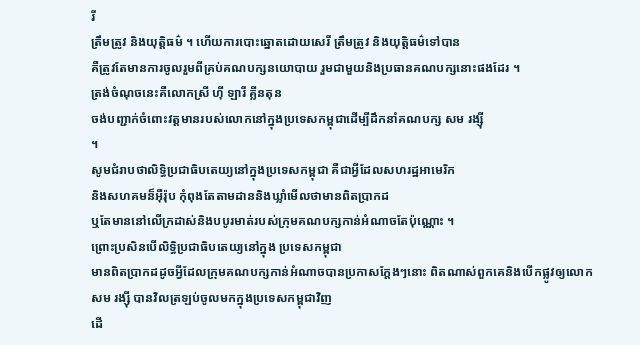រី
ត្រឹមត្រូវ និងយុត្តិធម៌ ។ ហើយការបោះឆ្នោតដោយសេរី ត្រឹមត្រូវ និងយុត្តិធម៌ទៅបាន
គឺត្រូវតែមានការចូលរួមពីគ្រប់គណបក្សនយោបាយ រួមជាមួយនិងប្រធានគណបក្សនោះផងដែរ ។
ត្រង់ចំណុចនេះគឺលោកស្រី ហ៊ី ឡារី គ្លីនតុន
ចង់បញ្ជាក់ចំពោះវត្តមានរបស់លោកនៅក្នុងប្រទេសកម្ពុជាដើម្បីដឹកនាំគណបក្ស សម រង្ស៊ី
។
សូមជំរាបថាលិទ្ធិប្រជាធិបតេយ្យនៅក្នុងប្រទេសកម្ពុជា គឺជាអ្វីដែលសហរដ្ឋអាមេរិក
និងសហគមន៏អ៊ឺរ៉ុប កុំពុងតែតាមដាននិងឃ្លាំមើលថាមានពិតប្រាកដ
ឬតែមាននៅលើក្រដាស់និងបបូរមាត់របស់ក្រុមគណបក្សកាន់អំណាចតែប៉ុណ្ណោះ ។
ព្រោះប្រសិនបើលិទ្ធិប្រជាធិបតេយ្យនៅក្នុង ប្រទេសកម្ពុជា
មានពិតប្រាកដដូចអ្វីដែលក្រុមគណបក្សកាន់អំណាចបានប្រកាសក្តែងៗនោះ ពិតណាស់ពួកគេនិងបើកផ្លូវឲ្យលោក
សម រង្ស៊ី បានវិលត្រឡប់ចូលមកក្នុងប្រទេសកម្ពុជាវិញ
ដើ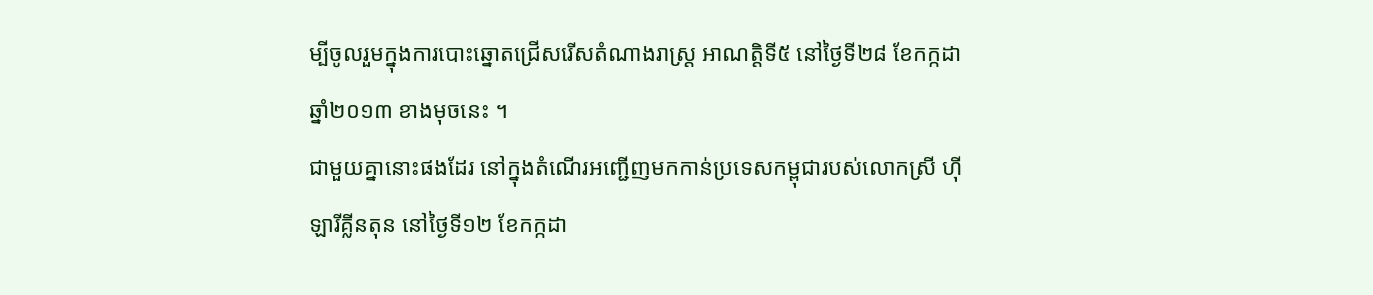ម្បីចូលរួមក្នុងការបោះឆ្នោតជ្រើសរើសតំណាងរាស្រ្ត អាណត្តិទី៥ នៅថ្ងៃទី២៨ ខែកក្កដា
ឆ្នាំ២០១៣ ខាងមុចនេះ ។
ជាមួយគ្នានោះផងដែរ នៅក្នុងតំណើរអញ្ជើញមកកាន់ប្រទេសកម្ពុជារបស់លោកស្រី ហ៊ី
ឡារីគ្លីនតុន នៅថ្ងៃទី១២ ខែកក្កដា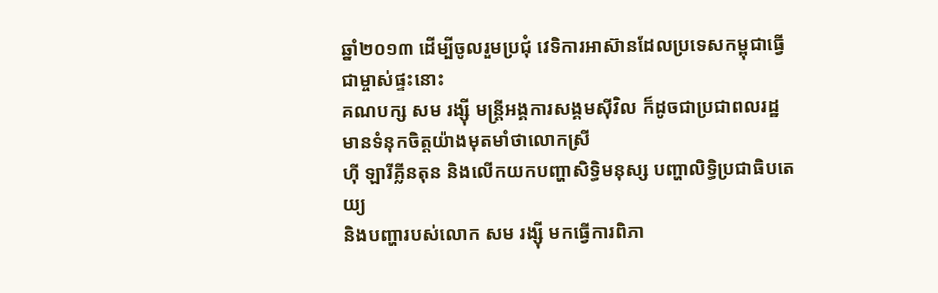ឆ្នាំ២០១៣ ដើម្បីចូលរួមប្រជុំ វេទិការអាស៊ានដែលប្រទេសកម្ពុជាធ្វើជាម្ចាស់ផ្ទះនោះ
គណបក្ស សម រង្ស៊ី មន្រ្តីអង្គការសង្គមស៊ីវិល ក៏ដូចជាប្រជាពលរដ្ឋ មានទំនុកចិត្តយ៉ាងមុតមាំថាលោកស្រី
ហ៊ី ឡារីគ្លីនតុន និងលើកយកបញ្ហាសិទ្ធិមនុស្ស បញ្ហាលិទ្ធិប្រជាធិបតេយ្យ
និងបញ្ហារបស់លោក សម រង្ស៊ី មកធ្វើការពិភា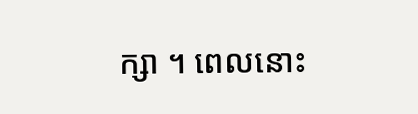ក្សា ។ ពេលនោះ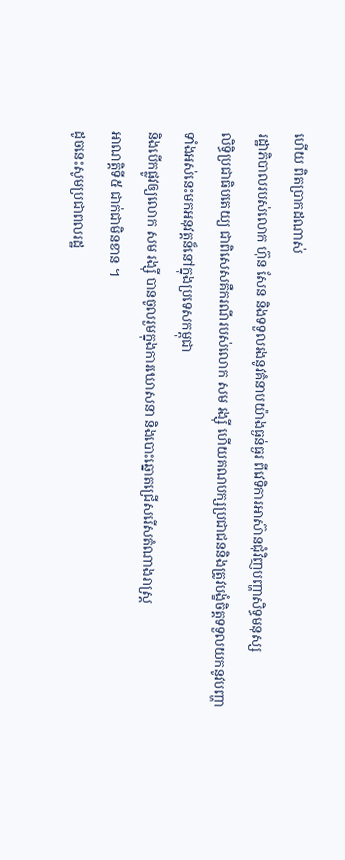ហើយ ពិតប្រាកដណាស់
រដ្ឋាភិបាលរបស់លោក ហ៊ុន សែន និងទទួលរងនូវគំនាបយ៉ាងធ្ងន់ធ្ងរ ពីវេទិការអាស៊ានជុំវិញបញ្ហាសិទ្ធមនុស្ស
លិទ្ធិប្រជាធិបតេយ្យ ជាពិសេសគឺករណីរបស់លោក សម រង្ស៊ី ហើយគណបក្សប្រជាជននិងត្រូវបង្ខំចិត្តទទួលយកនូវបញ្ហាទាំងអស់នេះមកអនុវត្តន៏នៅក្នុងប្រទេសកម្ពុជា
និងបើកផ្លូវឲ្យលោក សម រង្ស៊ី បានចូលរួមក្នុងការឃោសនា និងបោះឆ្នោតជ្រើសរើសតំណាងរាស្រ្ត
អាណត្តិទី៥ ជាក់ជាមិនខាន ។
ដូចនេះសូមប្រជាពលរដ្ឋ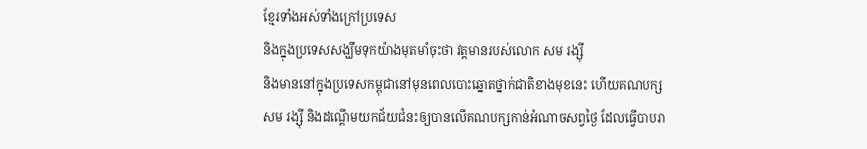ខ្មែរទាំងអស់ទាំងក្រៅប្រទេស
និងក្នុងប្រទេសសង្ឃឹមទុកយ៉ាងមុតមាំចុះថា វត្តមានរបស់លោក សម រង្ស៊ី
និងមាននៅក្នុងប្រទេសកម្ពុជានៅមុនពេលបោះឆ្នោតថ្នាក់ជាតិខាងមុខនេះ ហើយគណបក្ស
សម រង្ស៊ី និងដណ្តើមយកជ័យជំនះឲ្យបានលើគណបក្សកាន់អំណាចសព្វថ្ងៃ ដែលធ្វើបាបរា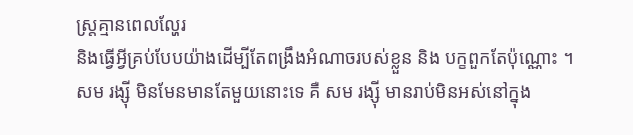ស្រ្តគ្មានពេលល្ហែរ
និងធ្វើអ្វីគ្រប់បែបយ៉ាងដើម្បីតែពង្រឹងអំណាចរបស់ខ្លួន និង បក្ខពួកតែប៉ុណ្ណោះ ។
សម រង្ស៊ី មិនមែនមានតែមួយនោះទេ គឺ សម រង្ស៊ី មានរាប់មិនអស់នៅក្នុង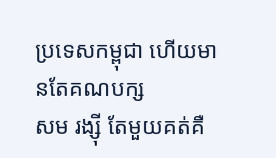ប្រទេសកម្ពុជា ហើយមានតែគណបក្ស
សម រង្ស៊ី តែមួយគត់គឺ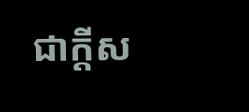ជាក្តីស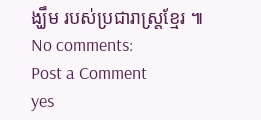ង្ឃឹម របស់ប្រជារាស្រ្តខ្មែរ ៕
No comments:
Post a Comment
yes